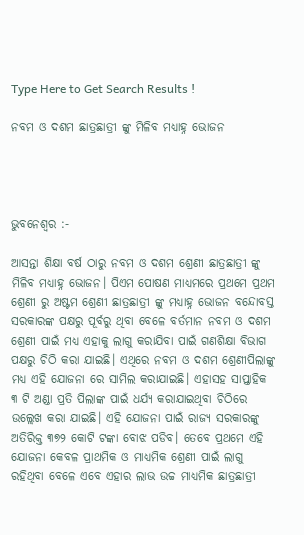Type Here to Get Search Results !

ନବମ ଓ ଦଶମ ଛାତ୍ରଛାତ୍ରୀ ଙ୍କୁ ମିଳିବ ମଧ୍ୟାହ୍ନ ଭୋଜନ




ଭୁବନେଶ୍ୱର :-

ଆସନ୍ତା ଶିକ୍ଷା ବର୍ଷ ଠାରୁ ନବମ ଓ ଦଶମ ଶ୍ରେଣୀ ଛାତ୍ରଛାତ୍ରୀ ଙ୍କୁ ମିଳିବ ମଧ୍ୟାହ୍ନ ଭୋଜନ। ପିଏମ ପୋଷଣ ମାଧ୍ୟମରେ ପ୍ରଥମେ ପ୍ରଥମ ଶ୍ରେଣୀ ରୁ ଅଷ୍ଟମ ଶ୍ରେଣୀ ଛାତ୍ରଛାତ୍ରୀ ଙ୍କୁ ମଧ୍ୟାହ୍ନ ଭୋଜନ ବନ୍ଦୋବସ୍ତ ସରକାରଙ୍କ ପକ୍ଷରୁ ପୂର୍ବରୁ ଥିବା ବେଳେ ବର୍ତମାନ ନବମ ଓ ଦଶମ ଶ୍ରେଣୀ ପାଇଁ ମଧ୍ୟ ଏହାକୁ ଲାଗୁ କରାଯିବା ପାଇଁ ଗଣଶିକ୍ଷା ବିଭାଗ ପକ୍ଷରୁ ଚିଠି କରା ଯାଇଛି। ଏଥିରେ ନବମ ଓ ଦଶମ ଶ୍ରେଣୀପିଲାଙ୍କୁ ମଧ୍ୟ ଏହି ଯୋଜନା ରେ ସାମିଲ କରାଯାଇଛି। ଏହାସହ ସାପ୍ତାହିକ ୩ ଟି ଅଣ୍ଡା ପ୍ରତି ପିଲାଙ୍କ ପାଇଁ ଧର୍ଯ୍ୟ କରାଯାଇଥିବା ଚିଠିରେ ଉଲ୍ଲେଖ କରା ଯାଇଛି। ଏହି ଯୋଜନା ପାଇଁ ରାଜ୍ୟ ସରକାରଙ୍କୁ ଅତିରିକ୍ତ ୩୭୨ କୋଟି ଟଙ୍କା ବୋଝ ପଡିବ। ତେବେ ପ୍ରଥମେ ଏହି ଯୋଜନା କେବଳ ପ୍ରାଥମିକ ଓ ମାଧ୍ୟମିକ ଶ୍ରେଣୀ ପାଇଁ ଲାଗୁ ରହିଥିବା ବେଳେ ଏବେ ଏହାର ଲାଭ ଉଚ୍ଚ ମାଧ୍ୟମିକ ଛାତ୍ରଛାତ୍ରୀ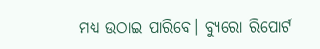ମଧ୍ୟ ଉଠାଇ ପାରିବେ। ବ୍ୟୁରୋ ରିପୋର୍ଟ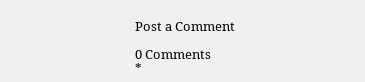Post a Comment

0 Comments
*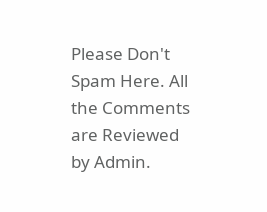Please Don't Spam Here. All the Comments are Reviewed by Admin.